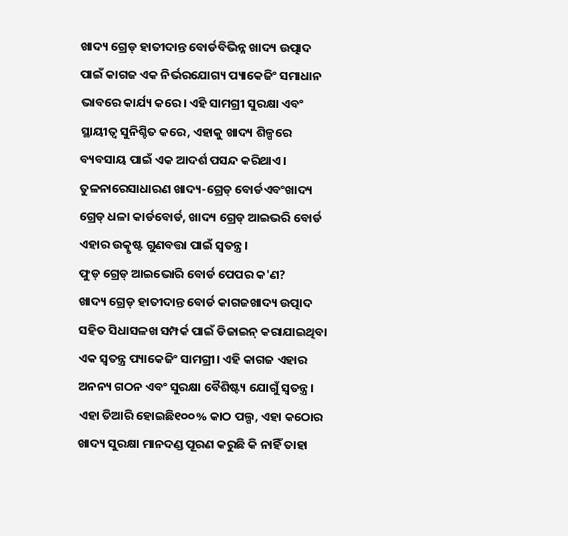ଖାଦ୍ୟ ଗ୍ରେଡ୍ ହାତୀଦାନ୍ତ ବୋର୍ଡବିଭିନ୍ନ ଖାଦ୍ୟ ଉତ୍ପାଦ ପାଇଁ କାଗଜ ଏକ ନିର୍ଭରଯୋଗ୍ୟ ପ୍ୟାକେଜିଂ ସମାଧାନ ଭାବରେ କାର୍ଯ୍ୟ କରେ। ଏହି ସାମଗ୍ରୀ ସୁରକ୍ଷା ଏବଂ ସ୍ଥାୟୀତ୍ୱ ସୁନିଶ୍ଚିତ କରେ, ଏହାକୁ ଖାଦ୍ୟ ଶିଳ୍ପରେ ବ୍ୟବସାୟ ପାଇଁ ଏକ ଆଦର୍ଶ ପସନ୍ଦ କରିଥାଏ। ତୁଳନାରେସାଧାରଣ ଖାଦ୍ୟ-ଗ୍ରେଡ୍ ବୋର୍ଡଏବଂଖାଦ୍ୟ ଗ୍ରେଡ୍ ଧଳା କାର୍ଡବୋର୍ଡ, ଖାଦ୍ୟ ଗ୍ରେଡ୍ ଆଇଭରି ବୋର୍ଡ ଏହାର ଉତ୍କୃଷ୍ଟ ଗୁଣବତ୍ତା ପାଇଁ ସ୍ୱତନ୍ତ୍ର।
ଫୁଡ୍ ଗ୍ରେଡ୍ ଆଇଭୋରି ବୋର୍ଡ ପେପର କ'ଣ?
ଖାଦ୍ୟ ଗ୍ରେଡ୍ ହାତୀଦାନ୍ତ ବୋର୍ଡ କାଗଜଖାଦ୍ୟ ଉତ୍ପାଦ ସହିତ ସିଧାସଳଖ ସମ୍ପର୍କ ପାଇଁ ଡିଜାଇନ୍ କରାଯାଇଥିବା ଏକ ସ୍ୱତନ୍ତ୍ର ପ୍ୟାକେଜିଂ ସାମଗ୍ରୀ। ଏହି କାଗଜ ଏହାର ଅନନ୍ୟ ଗଠନ ଏବଂ ସୁରକ୍ଷା ବୈଶିଷ୍ଟ୍ୟ ଯୋଗୁଁ ସ୍ୱତନ୍ତ୍ର। ଏହା ତିଆରି ହୋଇଛି୧୦୦% କାଠ ପଲ୍ପ, ଏହା କଠୋର ଖାଦ୍ୟ ସୁରକ୍ଷା ମାନଦଣ୍ଡ ପୂରଣ କରୁଛି କି ନାହିଁ ତାହା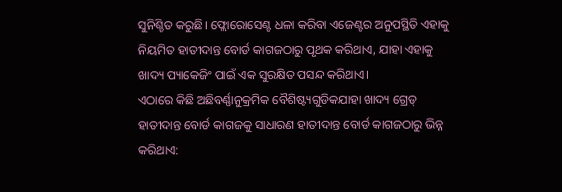ସୁନିଶ୍ଚିତ କରୁଛି। ଫ୍ଲୋରୋସେଣ୍ଟ ଧଳା କରିବା ଏଜେଣ୍ଟର ଅନୁପସ୍ଥିତି ଏହାକୁ ନିୟମିତ ହାତୀଦାନ୍ତ ବୋର୍ଡ କାଗଜଠାରୁ ପୃଥକ କରିଥାଏ, ଯାହା ଏହାକୁ ଖାଦ୍ୟ ପ୍ୟାକେଜିଂ ପାଇଁ ଏକ ସୁରକ୍ଷିତ ପସନ୍ଦ କରିଥାଏ।
ଏଠାରେ କିଛି ଅଛିବର୍ଣ୍ଣାନୁକ୍ରମିକ ବୈଶିଷ୍ଟ୍ୟଗୁଡିକଯାହା ଖାଦ୍ୟ ଗ୍ରେଡ୍ ହାତୀଦାନ୍ତ ବୋର୍ଡ କାଗଜକୁ ସାଧାରଣ ହାତୀଦାନ୍ତ ବୋର୍ଡ କାଗଜଠାରୁ ଭିନ୍ନ କରିଥାଏ: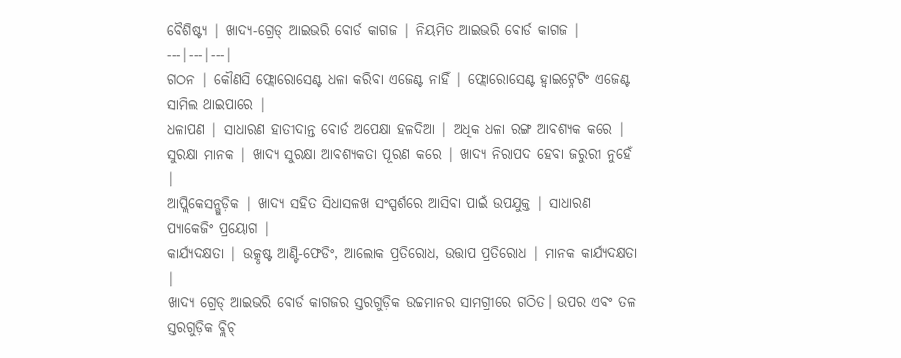ବୈଶିଷ୍ଟ୍ୟ | ଖାଦ୍ୟ-ଗ୍ରେଡ୍ ଆଇଭରି ବୋର୍ଡ କାଗଜ | ନିୟମିତ ଆଇଭରି ବୋର୍ଡ କାଗଜ |
---|---|---|
ଗଠନ | କୌଣସି ଫ୍ଲୋରୋସେଣ୍ଟ ଧଳା କରିବା ଏଜେଣ୍ଟ ନାହିଁ | ଫ୍ଲୋରୋସେଣ୍ଟ ହ୍ୱାଇଟ୍ନେଟିଂ ଏଜେଣ୍ଟ ସାମିଲ ଥାଇପାରେ |
ଧଳାପଣ | ସାଧାରଣ ହାତୀଦାନ୍ତ ବୋର୍ଡ ଅପେକ୍ଷା ହଳଦିଆ | ଅଧିକ ଧଳା ରଙ୍ଗ ଆବଶ୍ୟକ କରେ |
ସୁରକ୍ଷା ମାନକ | ଖାଦ୍ୟ ସୁରକ୍ଷା ଆବଶ୍ୟକତା ପୂରଣ କରେ | ଖାଦ୍ୟ ନିରାପଦ ହେବା ଜରୁରୀ ନୁହେଁ |
ଆପ୍ଲିକେସନ୍ଗୁଡ଼ିକ | ଖାଦ୍ୟ ସହିତ ସିଧାସଳଖ ସଂସ୍ପର୍ଶରେ ଆସିବା ପାଇଁ ଉପଯୁକ୍ତ | ସାଧାରଣ ପ୍ୟାକେଜିଂ ପ୍ରୟୋଗ |
କାର୍ଯ୍ୟଦକ୍ଷତା | ଉତ୍କୃଷ୍ଟ ଆଣ୍ଟି-ଫେଡିଂ, ଆଲୋକ ପ୍ରତିରୋଧ, ଉତ୍ତାପ ପ୍ରତିରୋଧ | ମାନକ କାର୍ଯ୍ୟଦକ୍ଷତା |
ଖାଦ୍ୟ ଗ୍ରେଡ୍ ଆଇଭରି ବୋର୍ଡ କାଗଜର ସ୍ତରଗୁଡ଼ିକ ଉଚ୍ଚମାନର ସାମଗ୍ରୀରେ ଗଠିତ। ଉପର ଏବଂ ତଳ ସ୍ତରଗୁଡ଼ିକ ବ୍ଲିଚ୍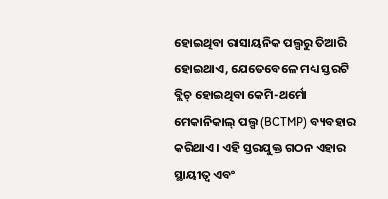ହୋଇଥିବା ରାସାୟନିକ ପଲ୍ପରୁ ତିଆରି ହୋଇଥାଏ, ଯେତେବେଳେ ମଧ୍ୟ ସ୍ତରଟି ବ୍ଲିଚ୍ ହୋଇଥିବା କେମି-ଥର୍ମୋ ମେକାନିକାଲ୍ ପଲ୍ପ (BCTMP) ବ୍ୟବହାର କରିଥାଏ। ଏହି ସ୍ତରଯୁକ୍ତ ଗଠନ ଏହାର ସ୍ଥାୟୀତ୍ୱ ଏବଂ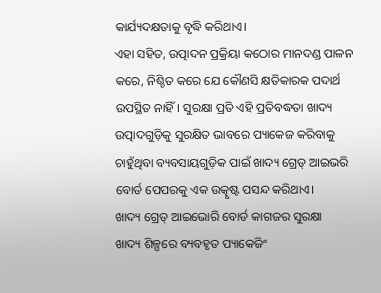କାର୍ଯ୍ୟଦକ୍ଷତାକୁ ବୃଦ୍ଧି କରିଥାଏ।
ଏହା ସହିତ, ଉତ୍ପାଦନ ପ୍ରକ୍ରିୟା କଠୋର ମାନଦଣ୍ଡ ପାଳନ କରେ, ନିଶ୍ଚିତ କରେ ଯେ କୌଣସି କ୍ଷତିକାରକ ପଦାର୍ଥ ଉପସ୍ଥିତ ନାହିଁ। ସୁରକ୍ଷା ପ୍ରତି ଏହି ପ୍ରତିବଦ୍ଧତା ଖାଦ୍ୟ ଉତ୍ପାଦଗୁଡ଼ିକୁ ସୁରକ୍ଷିତ ଭାବରେ ପ୍ୟାକେଜ କରିବାକୁ ଚାହୁଁଥିବା ବ୍ୟବସାୟଗୁଡ଼ିକ ପାଇଁ ଖାଦ୍ୟ ଗ୍ରେଡ୍ ଆଇଭରି ବୋର୍ଡ ପେପରକୁ ଏକ ଉତ୍କୃଷ୍ଟ ପସନ୍ଦ କରିଥାଏ।
ଖାଦ୍ୟ ଗ୍ରେଡ୍ ଆଇଭୋରି ବୋର୍ଡ କାଗଜର ସୁରକ୍ଷା
ଖାଦ୍ୟ ଶିଳ୍ପରେ ବ୍ୟବହୃତ ପ୍ୟାକେଜିଂ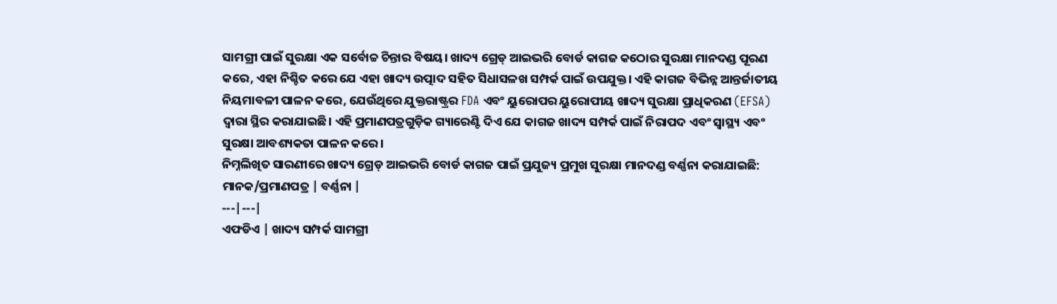ସାମଗ୍ରୀ ପାଇଁ ସୁରକ୍ଷା ଏକ ସର୍ବୋଚ୍ଚ ଚିନ୍ତାର ବିଷୟ। ଖାଦ୍ୟ ଗ୍ରେଡ୍ ଆଇଭରି ବୋର୍ଡ କାଗଜ କଠୋର ସୁରକ୍ଷା ମାନଦଣ୍ଡ ପୂରଣ କରେ, ଏହା ନିଶ୍ଚିତ କରେ ଯେ ଏହା ଖାଦ୍ୟ ଉତ୍ପାଦ ସହିତ ସିଧାସଳଖ ସମ୍ପର୍କ ପାଇଁ ଉପଯୁକ୍ତ। ଏହି କାଗଜ ବିଭିନ୍ନ ଆନ୍ତର୍ଜାତୀୟ ନିୟମାବଳୀ ପାଳନ କରେ, ଯେଉଁଥିରେ ଯୁକ୍ତରାଷ୍ଟ୍ରର FDA ଏବଂ ୟୁରୋପର ୟୁରୋପୀୟ ଖାଦ୍ୟ ସୁରକ୍ଷା ପ୍ରାଧିକରଣ (EFSA) ଦ୍ୱାରା ସ୍ଥିର କରାଯାଇଛି। ଏହି ପ୍ରମାଣପତ୍ରଗୁଡ଼ିକ ଗ୍ୟାରେଣ୍ଟି ଦିଏ ଯେ କାଗଜ ଖାଦ୍ୟ ସମ୍ପର୍କ ପାଇଁ ନିରାପଦ ଏବଂ ସ୍ୱାସ୍ଥ୍ୟ ଏବଂ ସୁରକ୍ଷା ଆବଶ୍ୟକତା ପାଳନ କରେ।
ନିମ୍ନଲିଖିତ ସାରଣୀରେ ଖାଦ୍ୟ ଗ୍ରେଡ୍ ଆଇଭରି ବୋର୍ଡ କାଗଜ ପାଇଁ ପ୍ରଯୁଜ୍ୟ ପ୍ରମୁଖ ସୁରକ୍ଷା ମାନଦଣ୍ଡ ବର୍ଣ୍ଣନା କରାଯାଇଛି:
ମାନକ/ପ୍ରମାଣପତ୍ର | ବର୍ଣ୍ଣନା |
---|---|
ଏଫଡିଏ | ଖାଦ୍ୟ ସମ୍ପର୍କ ସାମଗ୍ରୀ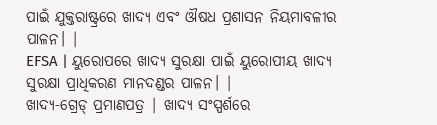ପାଇଁ ଯୁକ୍ତରାଷ୍ଟ୍ରରେ ଖାଦ୍ୟ ଏବଂ ଔଷଧ ପ୍ରଶାସନ ନିୟମାବଳୀର ପାଳନ। |
EFSA | ୟୁରୋପରେ ଖାଦ୍ୟ ସୁରକ୍ଷା ପାଇଁ ୟୁରୋପୀୟ ଖାଦ୍ୟ ସୁରକ୍ଷା ପ୍ରାଧିକରଣ ମାନଦଣ୍ଡର ପାଳନ। |
ଖାଦ୍ୟ-ଗ୍ରେଡ୍ ପ୍ରମାଣପତ୍ର | ଖାଦ୍ୟ ସଂସ୍ପର୍ଶରେ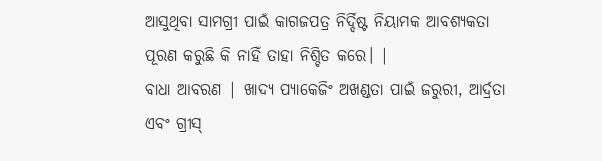ଆସୁଥିବା ସାମଗ୍ରୀ ପାଇଁ କାଗଜପତ୍ର ନିର୍ଦ୍ଦିଷ୍ଟ ନିୟାମକ ଆବଶ୍ୟକତା ପୂରଣ କରୁଛି କି ନାହିଁ ତାହା ନିଶ୍ଚିତ କରେ। |
ବାଧା ଆବରଣ | ଖାଦ୍ୟ ପ୍ୟାକେଜିଂ ଅଖଣ୍ଡତା ପାଇଁ ଜରୁରୀ, ଆର୍ଦ୍ରତା ଏବଂ ଗ୍ରୀସ୍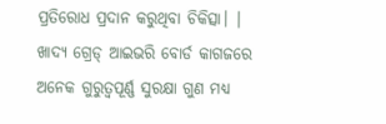ପ୍ରତିରୋଧ ପ୍ରଦାନ କରୁଥିବା ଚିକିତ୍ସା। |
ଖାଦ୍ୟ ଗ୍ରେଡ୍ ଆଇଭରି ବୋର୍ଡ କାଗଜରେ ଅନେକ ଗୁରୁତ୍ୱପୂର୍ଣ୍ଣ ସୁରକ୍ଷା ଗୁଣ ମଧ୍ୟ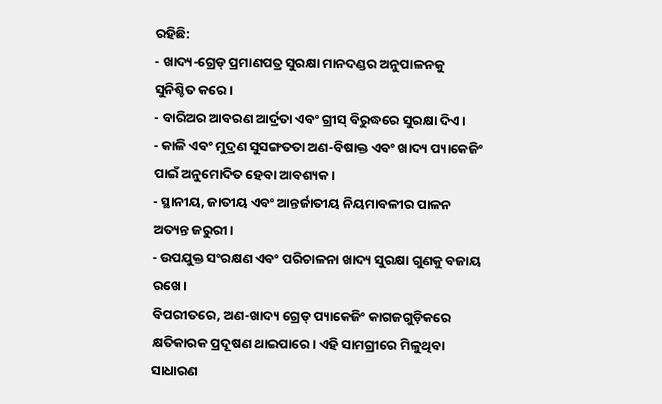ରହିଛି:
- ଖାଦ୍ୟ-ଗ୍ରେଡ୍ ପ୍ରମାଣପତ୍ର ସୁରକ୍ଷା ମାନଦଣ୍ଡର ଅନୁପାଳନକୁ ସୁନିଶ୍ଚିତ କରେ।
- ବାରିଅର ଆବରଣ ଆର୍ଦ୍ରତା ଏବଂ ଗ୍ରୀସ୍ ବିରୁଦ୍ଧରେ ସୁରକ୍ଷା ଦିଏ।
- କାଳି ଏବଂ ମୁଦ୍ରଣ ସୁସଙ୍ଗତତା ଅଣ-ବିଷାକ୍ତ ଏବଂ ଖାଦ୍ୟ ପ୍ୟାକେଜିଂ ପାଇଁ ଅନୁମୋଦିତ ହେବା ଆବଶ୍ୟକ।
- ସ୍ଥାନୀୟ, ଜାତୀୟ ଏବଂ ଆନ୍ତର୍ଜାତୀୟ ନିୟମାବଳୀର ପାଳନ ଅତ୍ୟନ୍ତ ଜରୁରୀ।
- ଉପଯୁକ୍ତ ସଂରକ୍ଷଣ ଏବଂ ପରିଚାଳନା ଖାଦ୍ୟ ସୁରକ୍ଷା ଗୁଣକୁ ବଜାୟ ରଖେ।
ବିପରୀତରେ, ଅଣ-ଖାଦ୍ୟ ଗ୍ରେଡ୍ ପ୍ୟାକେଜିଂ କାଗଜଗୁଡ଼ିକରେ କ୍ଷତିକାରକ ପ୍ରଦୂଷଣ ଥାଇପାରେ। ଏହି ସାମଗ୍ରୀରେ ମିଳୁଥିବା ସାଧାରଣ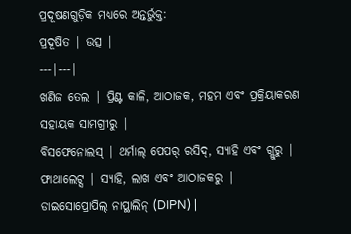ପ୍ରଦୂଷଣଗୁଡ଼ିକ ମଧ୍ୟରେ ଅନ୍ତର୍ଭୁକ୍ତ:
ପ୍ରଦୂଷିତ | ଉତ୍ସ |
---|---|
ଖଣିଜ ତେଲ | ପ୍ରିଣ୍ଟ କାଳି, ଆଠାଜକ, ମହମ ଏବଂ ପ୍ରକ୍ରିୟାକରଣ ସହାୟକ ସାମଗ୍ରୀରୁ |
ବିସଫେନୋଲସ୍ | ଥର୍ମାଲ୍ ପେପର୍ ରସିଦ୍, ସ୍ୟାହି ଏବଂ ଗ୍ଲୁରୁ |
ଫାଥାଲେଟ୍ସ | ସ୍ୟାହି, ଲାଖ ଏବଂ ଆଠାଜକରୁ |
ଡାଇସୋପ୍ରୋପିଲ୍ ନାପ୍ଥାଲିନ୍ (DIPN) |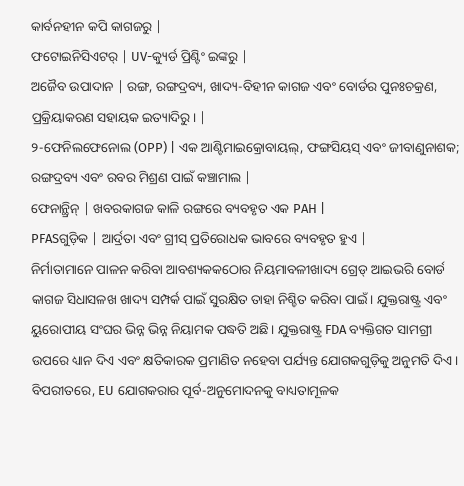କାର୍ବନହୀନ କପି କାଗଜରୁ |
ଫଟୋଇନିସିଏଟର୍ | UV-କ୍ୟୁର୍ଡ ପ୍ରିଣ୍ଟିଂ ଇଙ୍କରୁ |
ଅଜୈବ ଉପାଦାନ | ରଙ୍ଗ, ରଙ୍ଗଦ୍ରବ୍ୟ, ଖାଦ୍ୟ-ବିହୀନ କାଗଜ ଏବଂ ବୋର୍ଡର ପୁନଃଚକ୍ରଣ, ପ୍ରକ୍ରିୟାକରଣ ସହାୟକ ଇତ୍ୟାଦିରୁ। |
୨-ଫେନିଲଫେନୋଲ (OPP) | ଏକ ଆଣ୍ଟିମାଇକ୍ରୋବାୟଲ୍, ଫଙ୍ଗସିୟସ୍ ଏବଂ ଜୀବାଣୁନାଶକ; ରଙ୍ଗଦ୍ରବ୍ୟ ଏବଂ ରବର ମିଶ୍ରଣ ପାଇଁ କଞ୍ଚାମାଲ |
ଫେନାନ୍ଥ୍ରିନ୍ | ଖବରକାଗଜ କାଳି ରଙ୍ଗରେ ବ୍ୟବହୃତ ଏକ PAH |
PFASଗୁଡ଼ିକ | ଆର୍ଦ୍ରତା ଏବଂ ଗ୍ରୀସ୍ ପ୍ରତିରୋଧକ ଭାବରେ ବ୍ୟବହୃତ ହୁଏ |
ନିର୍ମାତାମାନେ ପାଳନ କରିବା ଆବଶ୍ୟକକଠୋର ନିୟମାବଳୀଖାଦ୍ୟ ଗ୍ରେଡ୍ ଆଇଭରି ବୋର୍ଡ କାଗଜ ସିଧାସଳଖ ଖାଦ୍ୟ ସମ୍ପର୍କ ପାଇଁ ସୁରକ୍ଷିତ ତାହା ନିଶ୍ଚିତ କରିବା ପାଇଁ। ଯୁକ୍ତରାଷ୍ଟ୍ର ଏବଂ ୟୁରୋପୀୟ ସଂଘର ଭିନ୍ନ ଭିନ୍ନ ନିୟାମକ ପଦ୍ଧତି ଅଛି। ଯୁକ୍ତରାଷ୍ଟ୍ର FDA ବ୍ୟକ୍ତିଗତ ସାମଗ୍ରୀ ଉପରେ ଧ୍ୟାନ ଦିଏ ଏବଂ କ୍ଷତିକାରକ ପ୍ରମାଣିତ ନହେବା ପର୍ଯ୍ୟନ୍ତ ଯୋଗକଗୁଡ଼ିକୁ ଅନୁମତି ଦିଏ। ବିପରୀତରେ, EU ଯୋଗକରାର ପୂର୍ବ-ଅନୁମୋଦନକୁ ବାଧ୍ୟତାମୂଳକ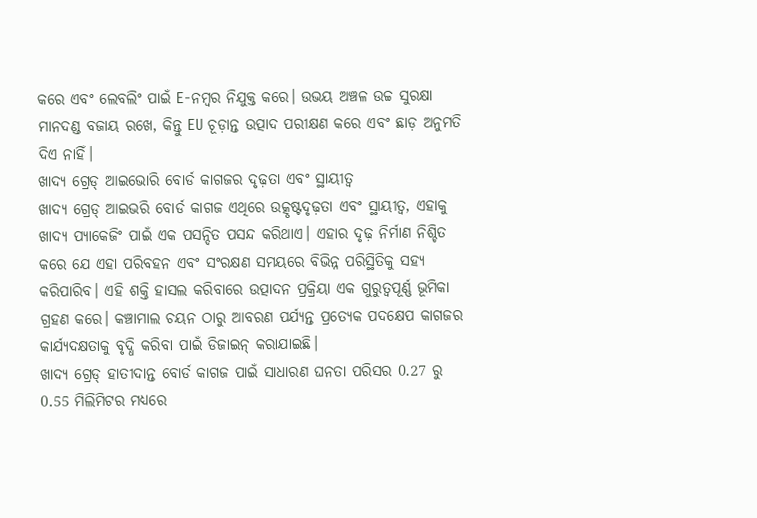କରେ ଏବଂ ଲେବଲିଂ ପାଇଁ E-ନମ୍ବର ନିଯୁକ୍ତ କରେ। ଉଭୟ ଅଞ୍ଚଳ ଉଚ୍ଚ ସୁରକ୍ଷା ମାନଦଣ୍ଡ ବଜାୟ ରଖେ, କିନ୍ତୁ EU ଚୂଡ଼ାନ୍ତ ଉତ୍ପାଦ ପରୀକ୍ଷଣ କରେ ଏବଂ ଛାଡ଼ ଅନୁମତି ଦିଏ ନାହିଁ।
ଖାଦ୍ୟ ଗ୍ରେଡ୍ ଆଇଭୋରି ବୋର୍ଡ କାଗଜର ଦୃଢ଼ତା ଏବଂ ସ୍ଥାୟୀତ୍ୱ
ଖାଦ୍ୟ ଗ୍ରେଡ୍ ଆଇଭରି ବୋର୍ଡ କାଗଜ ଏଥିରେ ଉତ୍କୃଷ୍ଟଦୃଢ଼ତା ଏବଂ ସ୍ଥାୟୀତ୍ୱ, ଏହାକୁ ଖାଦ୍ୟ ପ୍ୟାକେଜିଂ ପାଇଁ ଏକ ପସନ୍ଦିତ ପସନ୍ଦ କରିଥାଏ। ଏହାର ଦୃଢ଼ ନିର୍ମାଣ ନିଶ୍ଚିତ କରେ ଯେ ଏହା ପରିବହନ ଏବଂ ସଂରକ୍ଷଣ ସମୟରେ ବିଭିନ୍ନ ପରିସ୍ଥିତିକୁ ସହ୍ୟ କରିପାରିବ। ଏହି ଶକ୍ତି ହାସଲ କରିବାରେ ଉତ୍ପାଦନ ପ୍ରକ୍ରିୟା ଏକ ଗୁରୁତ୍ୱପୂର୍ଣ୍ଣ ଭୂମିକା ଗ୍ରହଣ କରେ। କଞ୍ଚାମାଲ ଚୟନ ଠାରୁ ଆବରଣ ପର୍ଯ୍ୟନ୍ତ ପ୍ରତ୍ୟେକ ପଦକ୍ଷେପ କାଗଜର କାର୍ଯ୍ୟଦକ୍ଷତାକୁ ବୃଦ୍ଧି କରିବା ପାଇଁ ଡିଜାଇନ୍ କରାଯାଇଛି।
ଖାଦ୍ୟ ଗ୍ରେଡ୍ ହାତୀଦାନ୍ତ ବୋର୍ଡ କାଗଜ ପାଇଁ ସାଧାରଣ ଘନତା ପରିସର 0.27 ରୁ 0.55 ମିଲିମିଟର ମଧ୍ୟରେ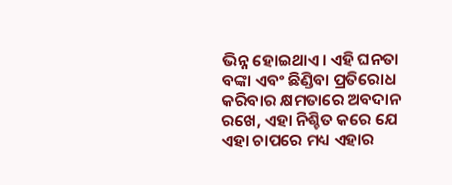ଭିନ୍ନ ହୋଇଥାଏ। ଏହି ଘନତା ବଙ୍କା ଏବଂ ଛିଣ୍ଡିବା ପ୍ରତିରୋଧ କରିବାର କ୍ଷମତାରେ ଅବଦାନ ରଖେ, ଏହା ନିଶ୍ଚିତ କରେ ଯେ ଏହା ଚାପରେ ମଧ୍ୟ ଏହାର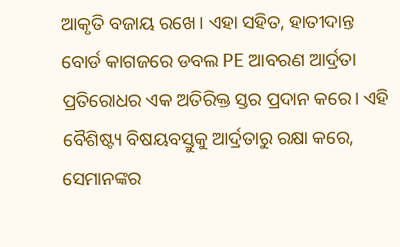ଆକୃତି ବଜାୟ ରଖେ। ଏହା ସହିତ, ହାତୀଦାନ୍ତ ବୋର୍ଡ କାଗଜରେ ଡବଲ PE ଆବରଣ ଆର୍ଦ୍ରତା ପ୍ରତିରୋଧର ଏକ ଅତିରିକ୍ତ ସ୍ତର ପ୍ରଦାନ କରେ। ଏହି ବୈଶିଷ୍ଟ୍ୟ ବିଷୟବସ୍ତୁକୁ ଆର୍ଦ୍ରତାରୁ ରକ୍ଷା କରେ, ସେମାନଙ୍କର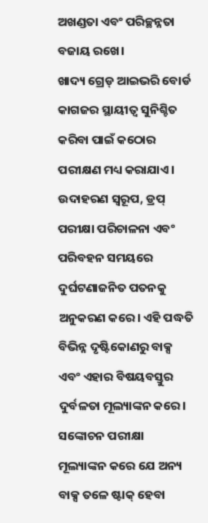ଅଖଣ୍ଡତା ଏବଂ ପରିଚ୍ଛନ୍ନତା ବଜାୟ ରଖେ।
ଖାଦ୍ୟ ଗ୍ରେଡ୍ ଆଇଭରି ବୋର୍ଡ କାଗଜର ସ୍ଥାୟୀତ୍ୱ ସୁନିଶ୍ଚିତ କରିବା ପାଇଁ କଠୋର ପରୀକ୍ଷଣ ମଧ୍ୟ କରାଯାଏ। ଉଦାହରଣ ସ୍ୱରୂପ, ଡ୍ରପ୍ ପରୀକ୍ଷା ପରିଚାଳନା ଏବଂ ପରିବହନ ସମୟରେ ଦୁର୍ଘଟଣାଜନିତ ପତନକୁ ଅନୁକରଣ କରେ। ଏହି ପଦ୍ଧତି ବିଭିନ୍ନ ଦୃଷ୍ଟିକୋଣରୁ ବାକ୍ସ ଏବଂ ଏହାର ବିଷୟବସ୍ତୁର ଦୁର୍ବଳତା ମୂଲ୍ୟାଙ୍କନ କରେ। ସଙ୍କୋଚନ ପରୀକ୍ଷା ମୂଲ୍ୟାଙ୍କନ କରେ ଯେ ଅନ୍ୟ ବାକ୍ସ ତଳେ ଷ୍ଟାକ୍ ହେବା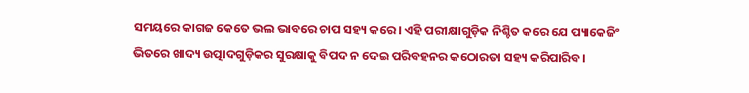ସମୟରେ କାଗଜ କେତେ ଭଲ ଭାବରେ ଚାପ ସହ୍ୟ କରେ। ଏହି ପରୀକ୍ଷାଗୁଡ଼ିକ ନିଶ୍ଚିତ କରେ ଯେ ପ୍ୟାକେଜିଂ ଭିତରେ ଖାଦ୍ୟ ଉତ୍ପାଦଗୁଡ଼ିକର ସୁରକ୍ଷାକୁ ବିପଦ ନ ଦେଇ ପରିବହନର କଠୋରତା ସହ୍ୟ କରିପାରିବ।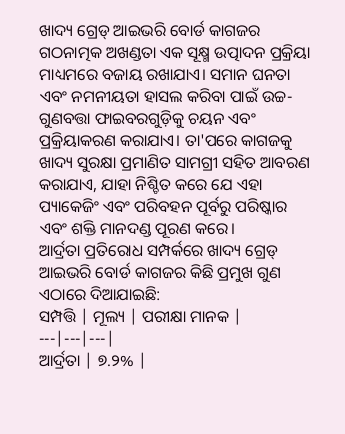ଖାଦ୍ୟ ଗ୍ରେଡ୍ ଆଇଭରି ବୋର୍ଡ କାଗଜର ଗଠନାତ୍ମକ ଅଖଣ୍ଡତା ଏକ ସୂକ୍ଷ୍ମ ଉତ୍ପାଦନ ପ୍ରକ୍ରିୟା ମାଧ୍ୟମରେ ବଜାୟ ରଖାଯାଏ। ସମାନ ଘନତା ଏବଂ ନମନୀୟତା ହାସଲ କରିବା ପାଇଁ ଉଚ୍ଚ-ଗୁଣବତ୍ତା ଫାଇବରଗୁଡ଼ିକୁ ଚୟନ ଏବଂ ପ୍ରକ୍ରିୟାକରଣ କରାଯାଏ। ତା'ପରେ କାଗଜକୁ ଖାଦ୍ୟ ସୁରକ୍ଷା ପ୍ରମାଣିତ ସାମଗ୍ରୀ ସହିତ ଆବରଣ କରାଯାଏ, ଯାହା ନିଶ୍ଚିତ କରେ ଯେ ଏହା ପ୍ୟାକେଜିଂ ଏବଂ ପରିବହନ ପୂର୍ବରୁ ପରିଷ୍କାର ଏବଂ ଶକ୍ତି ମାନଦଣ୍ଡ ପୂରଣ କରେ।
ଆର୍ଦ୍ରତା ପ୍ରତିରୋଧ ସମ୍ପର୍କରେ ଖାଦ୍ୟ ଗ୍ରେଡ୍ ଆଇଭରି ବୋର୍ଡ କାଗଜର କିଛି ପ୍ରମୁଖ ଗୁଣ ଏଠାରେ ଦିଆଯାଇଛି:
ସମ୍ପତ୍ତି | ମୂଲ୍ୟ | ପରୀକ୍ଷା ମାନକ |
---|---|---|
ଆର୍ଦ୍ରତା | ୭.୨% |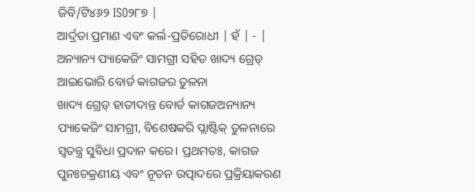ଜିବି/ଟି୪୬୨ ISO୨୮୭ |
ଆର୍ଦ୍ରତା ପ୍ରମାଣ ଏବଂ କର୍ଲ-ପ୍ରତିରୋଧୀ | ହଁ | - |
ଅନ୍ୟାନ୍ୟ ପ୍ୟାକେଜିଂ ସାମଗ୍ରୀ ସହିତ ଖାଦ୍ୟ ଗ୍ରେଡ୍ ଆଇଭୋରି ବୋର୍ଡ କାଗଜର ତୁଳନା
ଖାଦ୍ୟ ଗ୍ରେଡ୍ ହାତୀଦାନ୍ତ ବୋର୍ଡ କାଗଜଅନ୍ୟାନ୍ୟ ପ୍ୟାକେଜିଂ ସାମଗ୍ରୀ, ବିଶେଷକରି ପ୍ଲାଷ୍ଟିକ୍ ତୁଳନାରେ ସ୍ୱତନ୍ତ୍ର ସୁବିଧା ପ୍ରଦାନ କରେ। ପ୍ରଥମତଃ, କାଗଜ ପୁନଃଚକ୍ରଣୀୟ ଏବଂ ନୂତନ ଉତ୍ପାଦରେ ପ୍ରକ୍ରିୟାକରଣ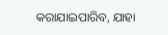କରାଯାଇପାରିବ, ଯାହା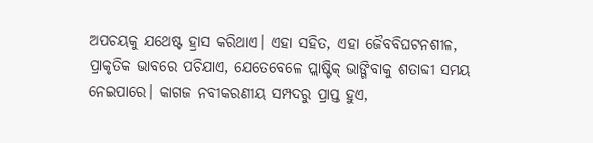ଅପଚୟକୁ ଯଥେଷ୍ଟ ହ୍ରାସ କରିଥାଏ। ଏହା ସହିତ, ଏହା ଜୈବବିଘଟନଶୀଳ, ପ୍ରାକୃତିକ ଭାବରେ ପଚିଯାଏ, ଯେତେବେଳେ ପ୍ଲାଷ୍ଟିକ୍ ଭାଙ୍ଗିବାକୁ ଶତାବ୍ଦୀ ସମୟ ନେଇପାରେ। କାଗଜ ନବୀକରଣୀୟ ସମ୍ପଦରୁ ପ୍ରାପ୍ତ ହୁଏ,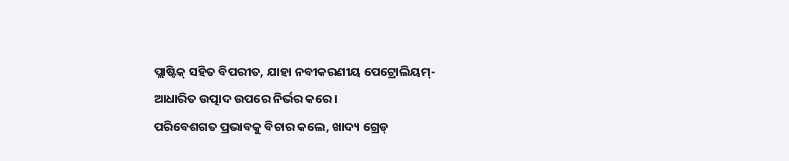ପ୍ଲାଷ୍ଟିକ୍ ସହିତ ବିପରୀତ, ଯାହା ନବୀକରଣୀୟ ପେଟ୍ରୋଲିୟମ୍-ଆଧାରିତ ଉତ୍ପାଦ ଉପରେ ନିର୍ଭର କରେ।
ପରିବେଶଗତ ପ୍ରଭାବକୁ ବିଚାର କଲେ, ଖାଦ୍ୟ ଗ୍ରେଡ୍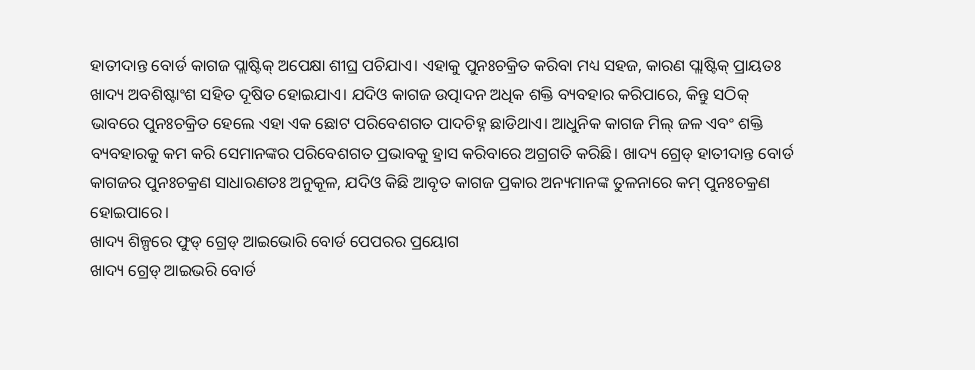ହାତୀଦାନ୍ତ ବୋର୍ଡ କାଗଜ ପ୍ଲାଷ୍ଟିକ୍ ଅପେକ୍ଷା ଶୀଘ୍ର ପଚିଯାଏ। ଏହାକୁ ପୁନଃଚକ୍ରିତ କରିବା ମଧ୍ୟ ସହଜ, କାରଣ ପ୍ଲାଷ୍ଟିକ୍ ପ୍ରାୟତଃ ଖାଦ୍ୟ ଅବଶିଷ୍ଟାଂଶ ସହିତ ଦୂଷିତ ହୋଇଯାଏ। ଯଦିଓ କାଗଜ ଉତ୍ପାଦନ ଅଧିକ ଶକ୍ତି ବ୍ୟବହାର କରିପାରେ, କିନ୍ତୁ ସଠିକ୍ ଭାବରେ ପୁନଃଚକ୍ରିତ ହେଲେ ଏହା ଏକ ଛୋଟ ପରିବେଶଗତ ପାଦଚିହ୍ନ ଛାଡିଥାଏ। ଆଧୁନିକ କାଗଜ ମିଲ୍ ଜଳ ଏବଂ ଶକ୍ତି ବ୍ୟବହାରକୁ କମ କରି ସେମାନଙ୍କର ପରିବେଶଗତ ପ୍ରଭାବକୁ ହ୍ରାସ କରିବାରେ ଅଗ୍ରଗତି କରିଛି। ଖାଦ୍ୟ ଗ୍ରେଡ୍ ହାତୀଦାନ୍ତ ବୋର୍ଡ କାଗଜର ପୁନଃଚକ୍ରଣ ସାଧାରଣତଃ ଅନୁକୂଳ, ଯଦିଓ କିଛି ଆବୃତ କାଗଜ ପ୍ରକାର ଅନ୍ୟମାନଙ୍କ ତୁଳନାରେ କମ୍ ପୁନଃଚକ୍ରଣ ହୋଇପାରେ।
ଖାଦ୍ୟ ଶିଳ୍ପରେ ଫୁଡ୍ ଗ୍ରେଡ୍ ଆଇଭୋରି ବୋର୍ଡ ପେପରର ପ୍ରୟୋଗ
ଖାଦ୍ୟ ଗ୍ରେଡ୍ ଆଇଭରି ବୋର୍ଡ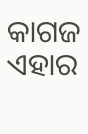କାଗଜ ଏହାର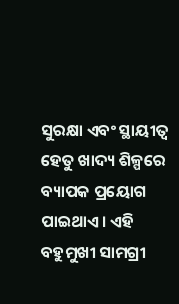ସୁରକ୍ଷା ଏବଂ ସ୍ଥାୟୀତ୍ୱ ହେତୁ ଖାଦ୍ୟ ଶିଳ୍ପରେ ବ୍ୟାପକ ପ୍ରୟୋଗ ପାଇଥାଏ। ଏହି ବହୁମୁଖୀ ସାମଗ୍ରୀ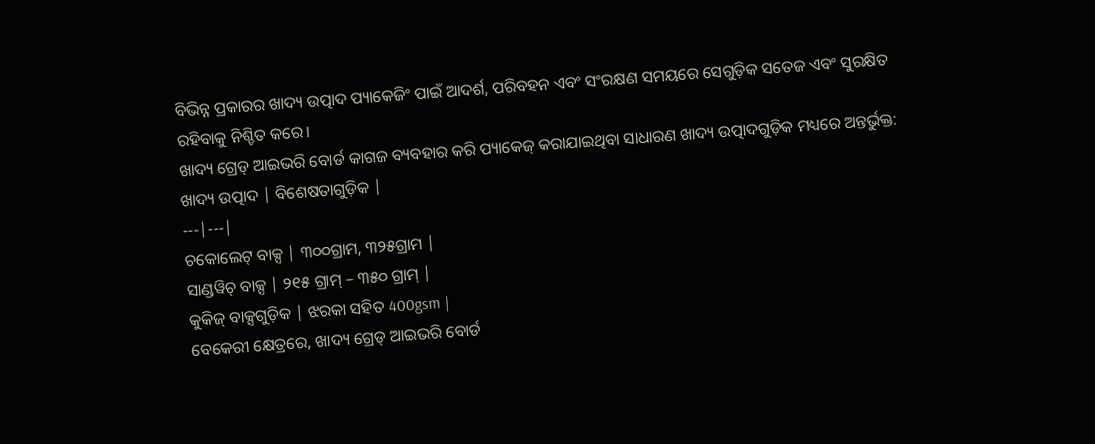ବିଭିନ୍ନ ପ୍ରକାରର ଖାଦ୍ୟ ଉତ୍ପାଦ ପ୍ୟାକେଜିଂ ପାଇଁ ଆଦର୍ଶ, ପରିବହନ ଏବଂ ସଂରକ୍ଷଣ ସମୟରେ ସେଗୁଡ଼ିକ ସତେଜ ଏବଂ ସୁରକ୍ଷିତ ରହିବାକୁ ନିଶ୍ଚିତ କରେ।
ଖାଦ୍ୟ ଗ୍ରେଡ୍ ଆଇଭରି ବୋର୍ଡ କାଗଜ ବ୍ୟବହାର କରି ପ୍ୟାକେଜ୍ କରାଯାଇଥିବା ସାଧାରଣ ଖାଦ୍ୟ ଉତ୍ପାଦଗୁଡ଼ିକ ମଧ୍ୟରେ ଅନ୍ତର୍ଭୁକ୍ତ:
ଖାଦ୍ୟ ଉତ୍ପାଦ | ବିଶେଷତାଗୁଡ଼ିକ |
---|---|
ଚକୋଲେଟ୍ ବାକ୍ସ | ୩୦୦ଗ୍ରାମ, ୩୨୫ଗ୍ରାମ |
ସାଣ୍ଡୱିଚ୍ ବାକ୍ସ | ୨୧୫ ଗ୍ରାମ୍ – ୩୫୦ ଗ୍ରାମ୍ |
କୁକିଜ୍ ବାକ୍ସଗୁଡ଼ିକ | ଝରକା ସହିତ 400gsm |
ବେକେରୀ କ୍ଷେତ୍ରରେ, ଖାଦ୍ୟ ଗ୍ରେଡ୍ ଆଇଭରି ବୋର୍ଡ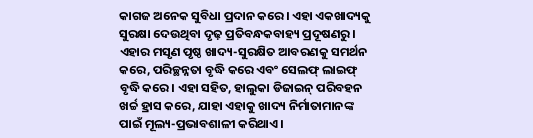କାଗଜ ଅନେକ ସୁବିଧା ପ୍ରଦାନ କରେ। ଏହା ଏକଖାଦ୍ୟକୁ ସୁରକ୍ଷା ଦେଉଥିବା ଦୃଢ଼ ପ୍ରତିବନ୍ଧକବାହ୍ୟ ପ୍ରଦୂଷଣରୁ। ଏହାର ମସୃଣ ପୃଷ୍ଠ ଖାଦ୍ୟ-ସୁରକ୍ଷିତ ଆବରଣକୁ ସମର୍ଥନ କରେ, ପରିଚ୍ଛନ୍ନତା ବୃଦ୍ଧି କରେ ଏବଂ ସେଲଫ୍ ଲାଇଫ୍ ବୃଦ୍ଧି କରେ। ଏହା ସହିତ, ହାଲୁକା ଡିଜାଇନ୍ ପରିବହନ ଖର୍ଚ୍ଚ ହ୍ରାସ କରେ, ଯାହା ଏହାକୁ ଖାଦ୍ୟ ନିର୍ମାତାମାନଙ୍କ ପାଇଁ ମୂଲ୍ୟ-ପ୍ରଭାବଶାଳୀ କରିଥାଏ।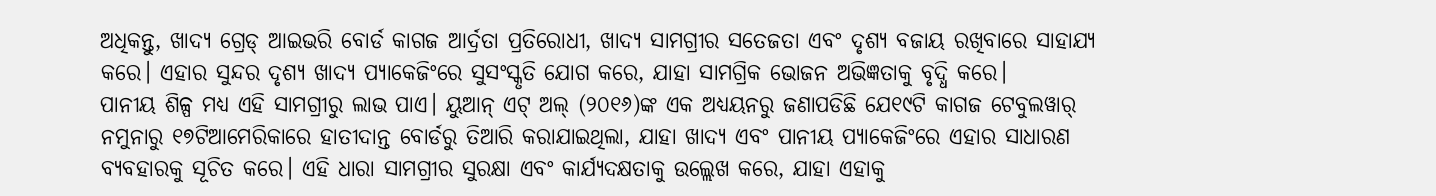ଅଧିକନ୍ତୁ, ଖାଦ୍ୟ ଗ୍ରେଡ୍ ଆଇଭରି ବୋର୍ଡ କାଗଜ ଆର୍ଦ୍ରତା ପ୍ରତିରୋଧୀ, ଖାଦ୍ୟ ସାମଗ୍ରୀର ସତେଜତା ଏବଂ ଦୃଶ୍ୟ ବଜାୟ ରଖିବାରେ ସାହାଯ୍ୟ କରେ। ଏହାର ସୁନ୍ଦର ଦୃଶ୍ୟ ଖାଦ୍ୟ ପ୍ୟାକେଜିଂରେ ସୁସଂସ୍କୃତି ଯୋଗ କରେ, ଯାହା ସାମଗ୍ରିକ ଭୋଜନ ଅଭିଜ୍ଞତାକୁ ବୃଦ୍ଧି କରେ।
ପାନୀୟ ଶିଳ୍ପ ମଧ୍ୟ ଏହି ସାମଗ୍ରୀରୁ ଲାଭ ପାଏ। ୟୁଆନ୍ ଏଟ୍ ଅଲ୍ (୨୦୧୬)ଙ୍କ ଏକ ଅଧ୍ୟୟନରୁ ଜଣାପଡିଛି ଯେ୧୯ଟି କାଗଜ ଟେବୁଲୱାର୍ ନମୁନାରୁ ୧୭ଟିଆମେରିକାରେ ହାତୀଦାନ୍ତ ବୋର୍ଡରୁ ତିଆରି କରାଯାଇଥିଲା, ଯାହା ଖାଦ୍ୟ ଏବଂ ପାନୀୟ ପ୍ୟାକେଜିଂରେ ଏହାର ସାଧାରଣ ବ୍ୟବହାରକୁ ସୂଚିତ କରେ। ଏହି ଧାରା ସାମଗ୍ରୀର ସୁରକ୍ଷା ଏବଂ କାର୍ଯ୍ୟଦକ୍ଷତାକୁ ଉଲ୍ଲେଖ କରେ, ଯାହା ଏହାକୁ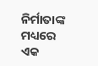ନିର୍ମାତାଙ୍କ ମଧ୍ୟରେ ଏକ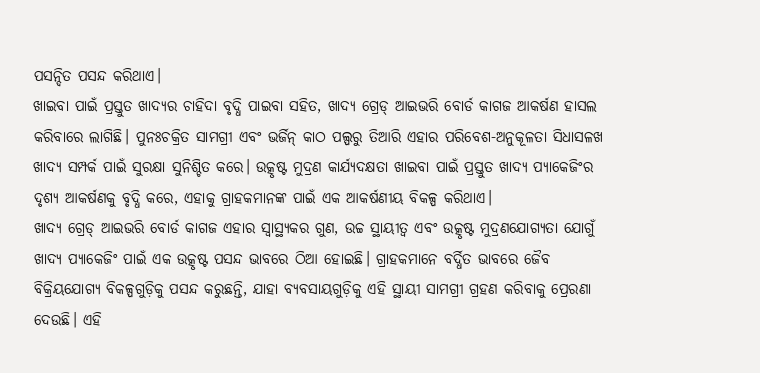ପସନ୍ଦିତ ପସନ୍ଦ କରିଥାଏ।
ଖାଇବା ପାଇଁ ପ୍ରସ୍ତୁତ ଖାଦ୍ୟର ଚାହିଦା ବୃଦ୍ଧି ପାଇବା ସହିତ, ଖାଦ୍ୟ ଗ୍ରେଡ୍ ଆଇଭରି ବୋର୍ଡ କାଗଜ ଆକର୍ଷଣ ହାସଲ କରିବାରେ ଲାଗିଛି। ପୁନଃଚକ୍ରିତ ସାମଗ୍ରୀ ଏବଂ ଭର୍ଜିନ୍ କାଠ ପଲ୍ପରୁ ତିଆରି ଏହାର ପରିବେଶ-ଅନୁକୂଳତା ସିଧାସଳଖ ଖାଦ୍ୟ ସମ୍ପର୍କ ପାଇଁ ସୁରକ୍ଷା ସୁନିଶ୍ଚିତ କରେ। ଉତ୍କୃଷ୍ଟ ମୁଦ୍ରଣ କାର୍ଯ୍ୟଦକ୍ଷତା ଖାଇବା ପାଇଁ ପ୍ରସ୍ତୁତ ଖାଦ୍ୟ ପ୍ୟାକେଜିଂର ଦୃଶ୍ୟ ଆକର୍ଷଣକୁ ବୃଦ୍ଧି କରେ, ଏହାକୁ ଗ୍ରାହକମାନଙ୍କ ପାଇଁ ଏକ ଆକର୍ଷଣୀୟ ବିକଳ୍ପ କରିଥାଏ।
ଖାଦ୍ୟ ଗ୍ରେଡ୍ ଆଇଭରି ବୋର୍ଡ କାଗଜ ଏହାର ସ୍ୱାସ୍ଥ୍ୟକର ଗୁଣ, ଉଚ୍ଚ ସ୍ଥାୟୀତ୍ୱ ଏବଂ ଉତ୍କୃଷ୍ଟ ମୁଦ୍ରଣଯୋଗ୍ୟତା ଯୋଗୁଁ ଖାଦ୍ୟ ପ୍ୟାକେଜିଂ ପାଇଁ ଏକ ଉତ୍କୃଷ୍ଟ ପସନ୍ଦ ଭାବରେ ଠିଆ ହୋଇଛି। ଗ୍ରାହକମାନେ ବର୍ଦ୍ଧିତ ଭାବରେ ଜୈବ ବିକ୍ରିୟଯୋଗ୍ୟ ବିକଳ୍ପଗୁଡ଼ିକୁ ପସନ୍ଦ କରୁଛନ୍ତି, ଯାହା ବ୍ୟବସାୟଗୁଡ଼ିକୁ ଏହି ସ୍ଥାୟୀ ସାମଗ୍ରୀ ଗ୍ରହଣ କରିବାକୁ ପ୍ରେରଣା ଦେଉଛି। ଏହି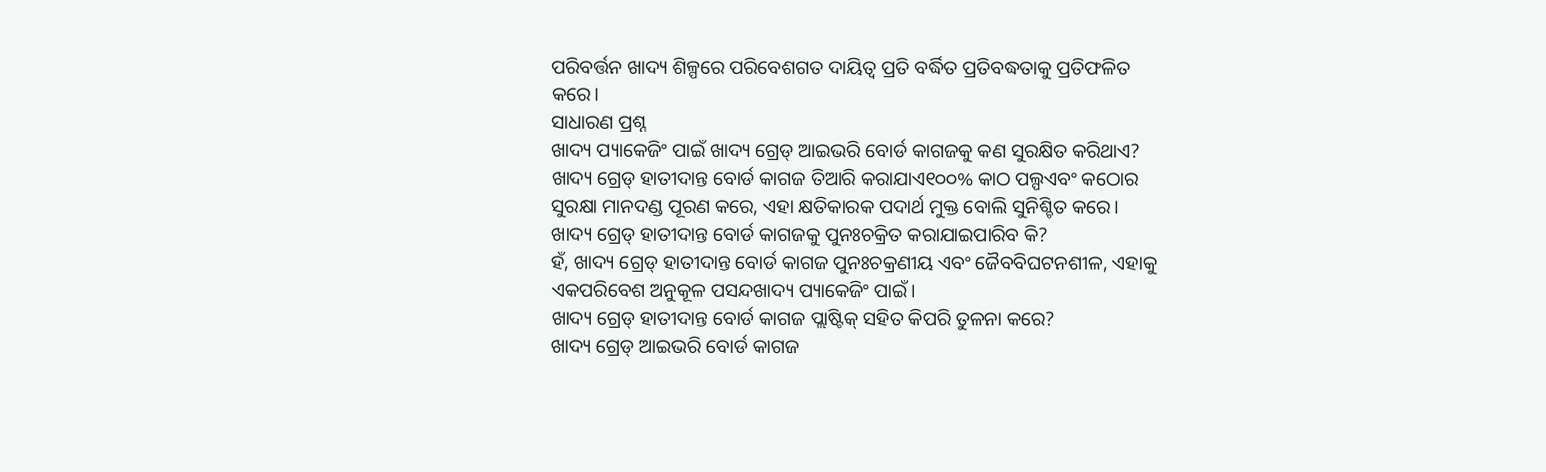ପରିବର୍ତ୍ତନ ଖାଦ୍ୟ ଶିଳ୍ପରେ ପରିବେଶଗତ ଦାୟିତ୍ୱ ପ୍ରତି ବର୍ଦ୍ଧିତ ପ୍ରତିବଦ୍ଧତାକୁ ପ୍ରତିଫଳିତ କରେ।
ସାଧାରଣ ପ୍ରଶ୍ନ
ଖାଦ୍ୟ ପ୍ୟାକେଜିଂ ପାଇଁ ଖାଦ୍ୟ ଗ୍ରେଡ୍ ଆଇଭରି ବୋର୍ଡ କାଗଜକୁ କଣ ସୁରକ୍ଷିତ କରିଥାଏ?
ଖାଦ୍ୟ ଗ୍ରେଡ୍ ହାତୀଦାନ୍ତ ବୋର୍ଡ କାଗଜ ତିଆରି କରାଯାଏ୧୦୦% କାଠ ପଲ୍ପଏବଂ କଠୋର ସୁରକ୍ଷା ମାନଦଣ୍ଡ ପୂରଣ କରେ, ଏହା କ୍ଷତିକାରକ ପଦାର୍ଥ ମୁକ୍ତ ବୋଲି ସୁନିଶ୍ଚିତ କରେ।
ଖାଦ୍ୟ ଗ୍ରେଡ୍ ହାତୀଦାନ୍ତ ବୋର୍ଡ କାଗଜକୁ ପୁନଃଚକ୍ରିତ କରାଯାଇପାରିବ କି?
ହଁ, ଖାଦ୍ୟ ଗ୍ରେଡ୍ ହାତୀଦାନ୍ତ ବୋର୍ଡ କାଗଜ ପୁନଃଚକ୍ରଣୀୟ ଏବଂ ଜୈବବିଘଟନଶୀଳ, ଏହାକୁ ଏକପରିବେଶ ଅନୁକୂଳ ପସନ୍ଦଖାଦ୍ୟ ପ୍ୟାକେଜିଂ ପାଇଁ।
ଖାଦ୍ୟ ଗ୍ରେଡ୍ ହାତୀଦାନ୍ତ ବୋର୍ଡ କାଗଜ ପ୍ଲାଷ୍ଟିକ୍ ସହିତ କିପରି ତୁଳନା କରେ?
ଖାଦ୍ୟ ଗ୍ରେଡ୍ ଆଇଭରି ବୋର୍ଡ କାଗଜ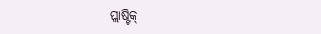ପ୍ଲାଷ୍ଟିକ୍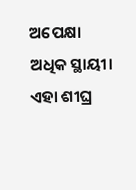ଅପେକ୍ଷା ଅଧିକ ସ୍ଥାୟୀ। ଏହା ଶୀଘ୍ର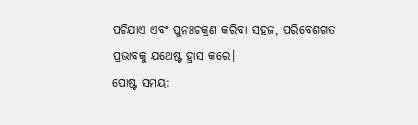ପଚିଯାଏ ଏବଂ ପୁନଃଚକ୍ରଣ କରିବା ସହଜ, ପରିବେଶଗତ ପ୍ରଭାବକୁ ଯଥେଷ୍ଟ ହ୍ରାସ କରେ।
ପୋଷ୍ଟ ସମୟ: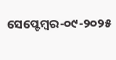ସେପ୍ଟେମ୍ବର-୦୯-୨୦୨୫